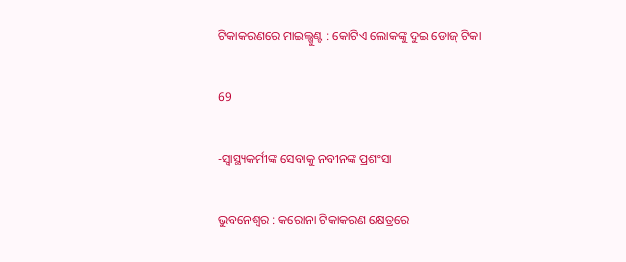ଟିକାକରଣରେ ମାଇଲ୍ଖୁଣ୍ଟ : କୋଟିଏ ଲୋକଙ୍କୁ ଦୁଇ ଡୋଜ୍ ଟିକା

69

-ସ୍ୱାସ୍ଥ୍ୟକର୍ମୀଙ୍କ ସେବାକୁ ନବୀନଙ୍କ ପ୍ରଶଂସା

ଭୁବନେଶ୍ୱର : କରୋନା ଟିକାକରଣ କ୍ଷେତ୍ରରେ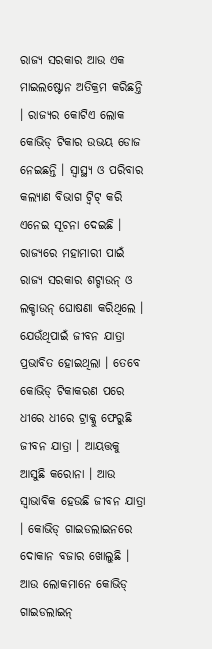ରାଜ୍ୟ ସରକାର ଆଉ ଏକ ମାଇଲଷ୍ଟୋନ ଅତିକ୍ରମ କରିଛନ୍ତି । ରାଜ୍ୟର କୋଟିଏ ଲୋକ କୋଭିଡ୍ ଟିକାର ଉଭୟ ଡୋଜ ନେଇଛନ୍ତି । ସ୍ୱାସ୍ଥ୍ୟ ଓ ପରିବାର କଲ୍ୟାଣ ବିଭାଗ ଟ୍ୱିଟ୍ କରି ଏନେଇ ସୂଚନା ଦେଇଛି । ରାଜ୍ୟରେ ମହାମାରୀ ପାଇଁ ରାଜ୍ୟ ସରକାର ଶଟ୍ଡାଉନ୍ ଓ ଲକ୍ଡାଉନ୍ ଘୋଷଣା କରିଥିଲେ । ଯେଉଁଥିପାଇଁ ଜୀବନ ଯାତ୍ରା ପ୍ରଭାବିତ ହୋଇଥିଲା । ତେବେ କୋଭିଡ୍ ଟିକାକରଣ ପରେ ଧୀରେ ଧୀରେ ଟ୍ରାକ୍କୁ ଫେରୁଛି ଜୀବନ ଯାତ୍ରା । ଆୟତ୍ତକୁ ଆସୁଛି କରୋନା । ଆଉ ସ୍ୱାଭାବିକ ହେଉଛି ଜୀବନ ଯାତ୍ରା । କୋଭିଡ୍ ଗାଇଡଲାଇନରେ ଦୋକାନ ବଜାର ଖୋଲୁଛି । ଆଉ ଲୋକମାନେ କୋଭିଡ୍ ଗାଇଡଲାଇନ୍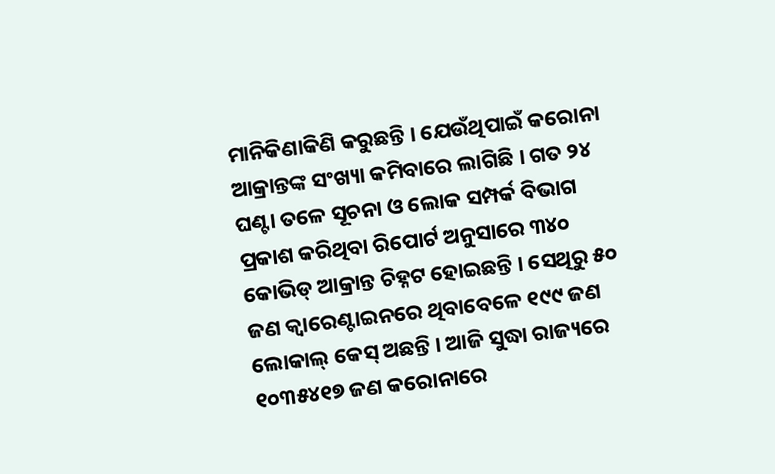ମାନିକିଣାକିଣି କରୁଛନ୍ତି । ଯେଉଁଥିପାଇଁ କରୋନା ଆକ୍ରାନ୍ତଙ୍କ ସଂଖ୍ୟା କମିବାରେ ଲାଗିଛି । ଗତ ୨୪ ଘଣ୍ଟା ତଳେ ସୂଚନା ଓ ଲୋକ ସମ୍ପର୍କ ବିଭାଗ ପ୍ରକାଶ କରିଥିବା ରିପୋର୍ଟ ଅନୁସାରେ ୩୪୦ କୋଭିଡ୍ ଆକ୍ରାନ୍ତ ଚିହ୍ନଟ ହୋଇଛନ୍ତି । ସେଥିରୁ ୫୦ ଜଣ କ୍ୱାରେଣ୍ଟାଇନରେ ଥିବାବେଳେ ୧୯୯ ଜଣ ଲୋକାଲ୍ କେସ୍ ଅଛନ୍ତି । ଆଜି ସୁଦ୍ଧା ରାଜ୍ୟରେ ୧୦୩୫୪୧୭ ଜଣ କରୋନାରେ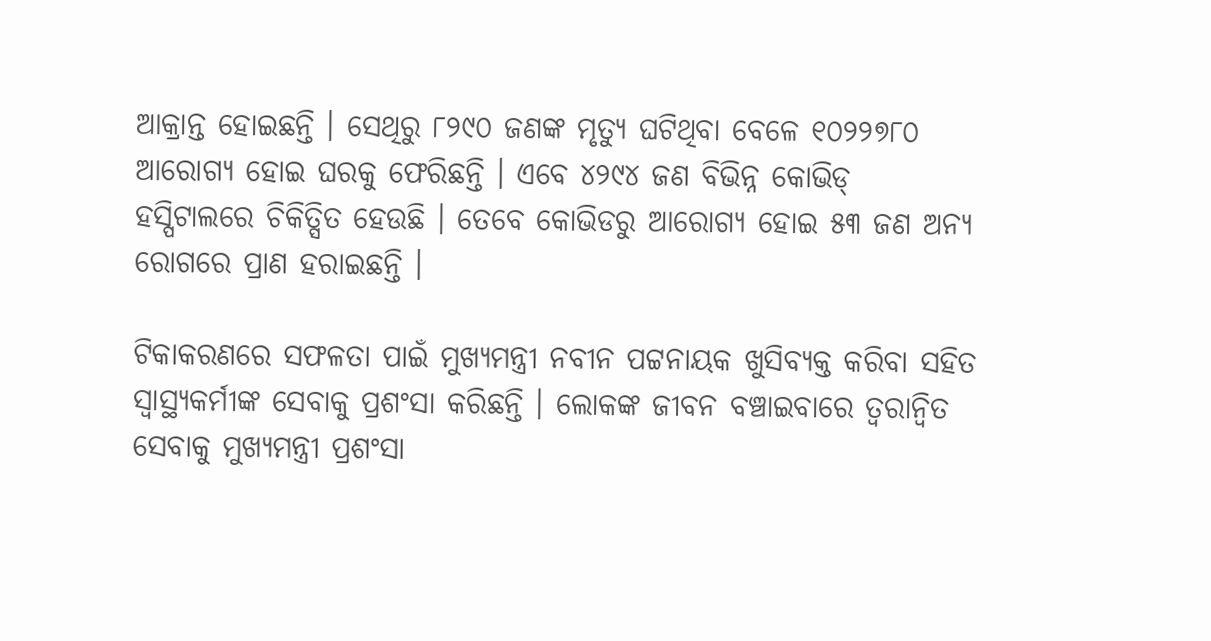ଆକ୍ରାନ୍ତ ହୋଇଛନ୍ତି । ସେଥିରୁ ୮୨୯୦ ଜଣଙ୍କ ମୃତ୍ୟୁ ଘଟିଥିବା ବେଳେ ୧୦୨୨୭୮୦ ଆରୋଗ୍ୟ ହୋଇ ଘରକୁ ଫେରିଛନ୍ତି । ଏବେ ୪୨୯୪ ଜଣ ବିଭିନ୍ନ କୋଭିଡ୍ ହସ୍ପିଟାଲରେ ଚିକିତ୍ସିତ ହେଉଛି । ତେବେ କୋଭିଡରୁ ଆରୋଗ୍ୟ ହୋଇ ୫୩ ଜଣ ଅନ୍ୟ ରୋଗରେ ପ୍ରାଣ ହରାଇଛନ୍ତି ।

ଟିକାକରଣରେ ସଫଳତା ପାଇଁ ମୁଖ୍ୟମନ୍ତ୍ରୀ ନବୀନ ପଟ୍ଟନାୟକ ଖୁସିବ୍ୟକ୍ତ କରିବା ସହିତ ସ୍ୱାସ୍ଥ୍ୟକର୍ମୀଙ୍କ ସେବାକୁ ପ୍ରଶଂସା କରିଛନ୍ତି । ଲୋକଙ୍କ ଜୀବନ ବଞ୍ଚାଇବାରେ ତ୍ୱରାନ୍ୱିତ ସେବାକୁ ମୁଖ୍ୟମନ୍ତ୍ରୀ ପ୍ରଶଂସା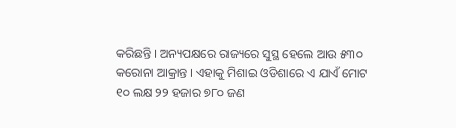କରିଛନ୍ତି । ଅନ୍ୟପକ୍ଷରେ ରାଜ୍ୟରେ ସୁସ୍ଥ ହେଲେ ଆଉ ୫୩୦ କରୋନା ଆକ୍ରାନ୍ତ । ଏହାକୁ ମିଶାଇ ଓଡିଶାରେ ଏ ଯାଏଁ ମୋଟ ୧୦ ଲକ୍ଷ ୨୨ ହଜାର ୭୮୦ ଜଣ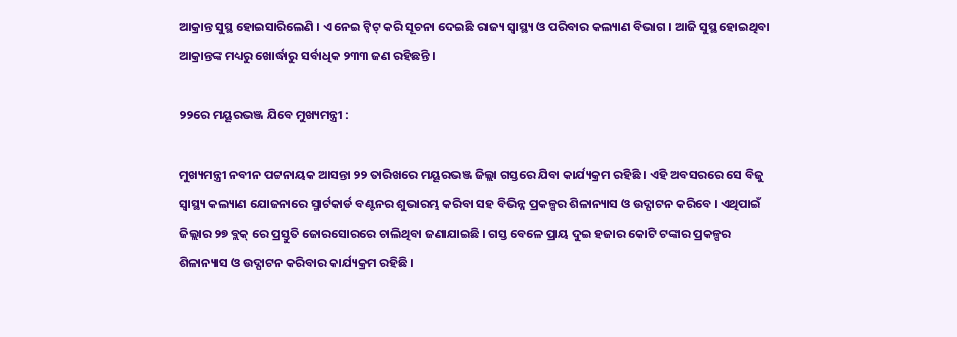ଆକ୍ରାନ୍ତ ସୁସ୍ଥ ହୋଇସାରିଲେଣି । ଏ ନେଇ ଟ୍ୱିଟ୍ କରି ସୂଚନା ଦେଇଛି ରାଜ୍ୟ ସ୍ୱାସ୍ଥ୍ୟ ଓ ପରିବାର କଲ୍ୟାଣ ବିଭାଗ । ଆଜି ସୁସ୍ଥ ହୋଇଥିବା ଆକ୍ରାନ୍ତଙ୍କ ମଧ୍ୟରୁ ଖୋର୍ଦ୍ଧାରୁ ସର୍ବାଧିକ ୨୩୩ ଜଣ ରହିଛନ୍ତି ।

୨୨ରେ ମୟୂରଭଞ୍ଜ ଯିବେ ମୁଖ୍ୟମନ୍ତ୍ରୀ :

ମୁଖ୍ୟମନ୍ତ୍ରୀ ନବୀନ ପଟ୍ଟନାୟକ ଆସନ୍ତା ୨୨ ତାରିଖରେ ମୟୂରଭଞ୍ଜ ଜିଲ୍ଲା ଗସ୍ତରେ ଯିବା କାର୍ଯ୍ୟକ୍ରମ ରହିଛି । ଏହି ଅବସରରେ ସେ ବିଜୁ ସ୍ୱାସ୍ଥ୍ୟ କଲ୍ୟାଣ ଯୋଜନାରେ ସ୍ମାର୍ଟକାର୍ଡ ବଣ୍ଟନର ଶୁଭାରମ୍ଭ କରିବା ସହ ବିଭିନ୍ନ ପ୍ରକଳ୍ପର ଶିଳାନ୍ୟାସ ଓ ଉଦ୍ଘାଟନ କରିବେ । ଏଥିପାଇଁ ଜିଲ୍ଲାର ୨୭ ବ୍ଲକ୍ ରେ ପ୍ରସ୍ତୁତି ଜୋରସୋରରେ ଚାଲିଥିବା ଜଣାଯାଇଛି । ଗସ୍ତ ବେଳେ ପ୍ରାୟ ଦୁଇ ହଜାର କୋଟି ଟଙ୍କାର ପ୍ରକଳ୍ପର ଶିଳାନ୍ୟାସ ଓ ଉଦ୍ଘାଟନ କରିବାର କାର୍ଯ୍ୟକ୍ରମ ରହିଛି ।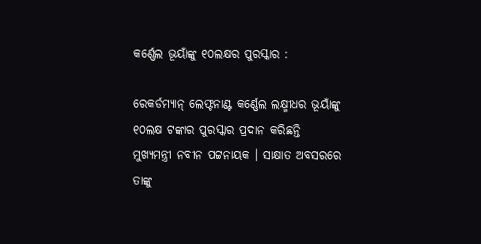କର୍ଣ୍ଣେଲ ଭୂୟାଁଙ୍କୁ ୧୦ଲକ୍ଷର ପୁରସ୍କାର :

ରେକର୍ଡମ୍ୟାନ୍ ଲେଫ୍ଟନାଣ୍ଟ କର୍ଣ୍ଣେଲ ଲକ୍ଷ୍ମୀଧର ଭୂୟାଁଙ୍କୁ ୧୦ଲକ୍ଷ ଟଙ୍କାର ପୁରସ୍କାର ପ୍ରଦାନ କରିଛନ୍ତି ମୁଖ୍ୟମନ୍ତ୍ରୀ ନବୀନ ପଟ୍ଟନାୟକ । ସାକ୍ଷାତ ଅବସରରେ ତାଙ୍କୁ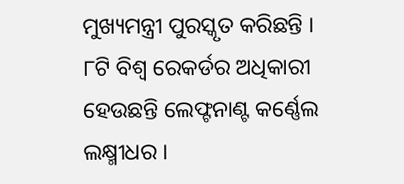ମୁଖ୍ୟମନ୍ତ୍ରୀ ପୁରସ୍କୃତ କରିଛନ୍ତି । ୮ଟି ବିଶ୍ୱ ରେକର୍ଡର ଅଧିକାରୀ ହେଉଛନ୍ତି ଲେଫ୍ଟନାଣ୍ଟ କର୍ଣ୍ଣେଲ ଲକ୍ଷ୍ମୀଧର ।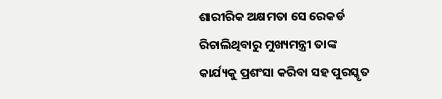ଶାରୀରିକ ଅକ୍ଷମତା ସେ ରେକର୍ଡ ରିଚାଲିଥିବାରୁ ମୁଖ୍ୟମନ୍ତ୍ରୀ ତାଙ୍କ କାର୍ଯ୍ୟକୁ ପ୍ରଶଂସା କରିବା ସହ ପୁରସ୍କୃତ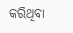କରିଥିବା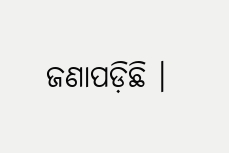ଜଣାପଡ଼ିଛି ।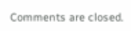Comments are closed.